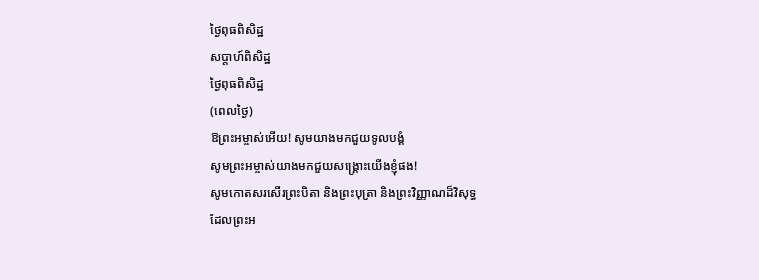ថ្ងៃពុធពិសិដ្ឋ
សប្តាហ៍ពិសិដ្ឋ
ថ្ងៃពុធពិសិដ្ឋ
(ពេលថ្ងៃ)
ឱព្រះអម្ចាស់អើយ! សូមយាងមកជួយទូលបង្គំ
សូមព្រះអម្ចាស់យាងមកជួយសង្គ្រោះយើងខ្ញុំផង!
សូមកោតសរសើរព្រះបិតា និងព្រះបុត្រា និងព្រះវិញ្ញាណដ៏វិសុទ្ធ
ដែលព្រះអ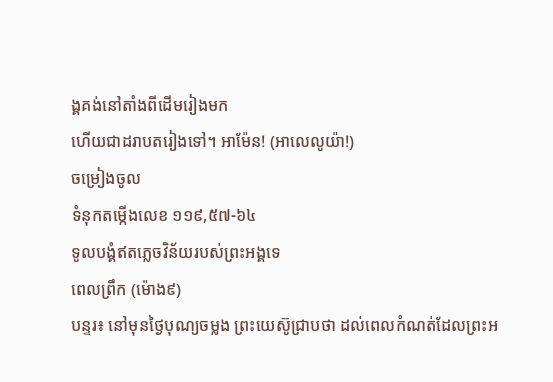ង្គគង់នៅតាំងពីដើមរៀងមក
ហើយជាដរាបតរៀងទៅ។ អាម៉ែន! (អាលេលូយ៉ា!)
ចម្រៀងចូល
ទំនុកតម្កើងលេខ ១១៩,៥៧-៦៤
ទូលបង្គំឥតភ្លេចវិន័យរបស់ព្រះអង្គទេ
ពេលព្រឹក (ម៉ោង៩)
បន្ទរ៖ នៅមុនថ្ងៃបុណ្យចម្លង ព្រះយេស៊ូជ្រាបថា ដល់ពេលកំណត់ដែលព្រះអ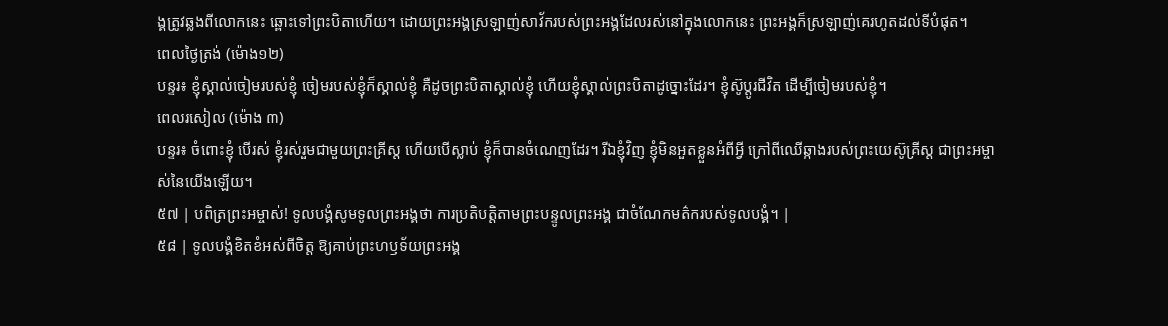ង្គត្រូវឆ្លងពីលោកនេះ ឆ្ពោះទៅព្រះបិតាហើយ។ ដោយព្រះអង្គស្រឡាញ់សាវ័ករបស់ព្រះអង្គដែលរស់នៅក្នុងលោកនេះ ព្រះអង្គក៏ស្រឡាញ់គេរហូតដល់ទីបំផុត។
ពេលថ្ងៃត្រង់ (ម៉ោង១២)
បន្ទរ៖ ខ្ញុំស្គាល់ចៀមរបស់ខ្ញុំ ចៀមរបស់ខ្ញុំក៏ស្គាល់ខ្ញុំ គឺដូចព្រះបិតាស្គាល់ខ្ញុំ ហើយខ្ញុំស្គាល់ព្រះបិតាដូច្នោះដែរ។ ខ្ញុំស៊ូប្ដូរជីវិត ដើម្បីចៀមរបស់ខ្ញុំ។
ពេលរសៀល (ម៉ោង ៣)
បន្ទរ៖ ចំពោះខ្ញុំ បើរស់ ខ្ញុំរស់រួមជាមួយព្រះគ្រីស្ត ហើយបើស្លាប់ ខ្ញុំក៏បានចំណេញដែរ។ រីឯខ្ញុំវិញ ខ្ញុំមិនអួតខ្លួនអំពីអ្វី ក្រៅពីឈើឆ្កាងរបស់ព្រះយេស៊ូគ្រីស្ត ជាព្រះអម្ចាស់នៃយើងឡើយ។
៥៧ | បពិត្រព្រះអម្ចាស់! ទូលបង្គំសូមទូលព្រះអង្គថា ការប្រតិបត្តិតាមព្រះបន្ទូលព្រះអង្គ ជាចំណែកមត៌ករបស់ទូលបង្គំ។ |
៥៨ | ទូលបង្គំខិតខំអស់ពីចិត្ត ឱ្យគាប់ព្រះហឫទ័យព្រះអង្គ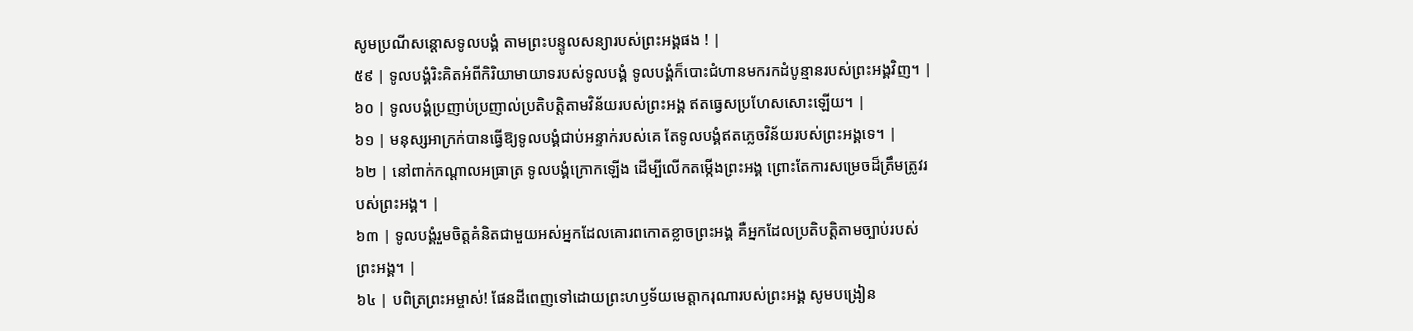សូមប្រណីសន្តោសទូលបង្គំ តាមព្រះបន្ទូលសន្យារបស់ព្រះអង្គផង ! |
៥៩ | ទូលបង្គំរិះគិតអំពីកិរិយាមាយាទរបស់ទូលបង្គំ ទូលបង្គំក៏បោះជំហានមករកដំបូន្មានរបស់ព្រះអង្គវិញ។ |
៦០ | ទូលបង្គំប្រញាប់ប្រញាល់ប្រតិបត្តិតាមវិន័យរបស់ព្រះអង្គ ឥតធ្វេសប្រហែសសោះឡើយ។ |
៦១ | មនុស្សអាក្រក់បានធ្វើឱ្យទូលបង្គំជាប់អន្ទាក់របស់គេ តែទូលបង្គំឥតភ្លេចវិន័យរបស់ព្រះអង្គទេ។ |
៦២ | នៅពាក់កណ្តាលអធ្រាត្រ ទូលបង្គំក្រោកឡើង ដើម្បីលើកតម្កើងព្រះអង្គ ព្រោះតែការសម្រេចដ៏ត្រឹមត្រូវរបស់ព្រះអង្គ។ |
៦៣ | ទូលបង្គំរួមចិត្តគំនិតជាមួយអស់អ្នកដែលគោរពកោតខ្លាចព្រះអង្គ គឺអ្នកដែលប្រតិបត្តិតាមច្បាប់របស់ព្រះអង្គ។ |
៦៤ | បពិត្រព្រះអម្ចាស់! ផែនដីពេញទៅដោយព្រះហឫទ័យមេត្តាករុណារបស់ព្រះអង្គ សូមបង្រៀន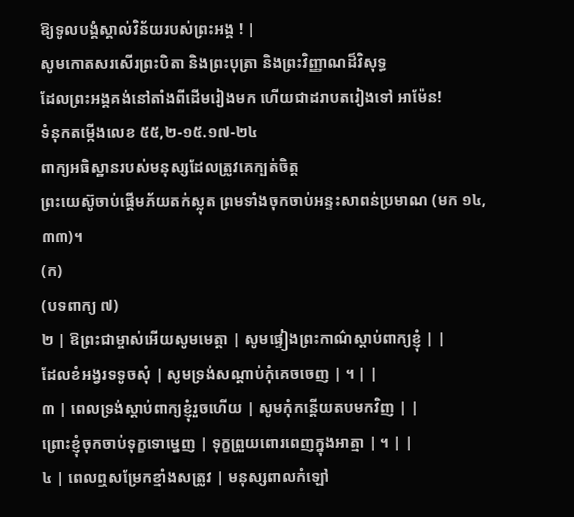ឱ្យទូលបង្គំស្គាល់វិន័យរបស់ព្រះអង្គ ! |
សូមកោតសរសើរព្រះបិតា និងព្រះបុត្រា និងព្រះវិញ្ញាណដ៏វិសុទ្ធ
ដែលព្រះអង្គគង់នៅតាំងពីដើមរៀងមក ហើយជាដរាបតរៀងទៅ អាម៉ែន!
ទំនុកតម្កើងលេខ ៥៥,២-១៥.១៧-២៤
ពាក្យអធិស្ឋានរបស់មនុស្សដែលត្រូវគេក្បត់ចិត្ត
ព្រះយេស៊ូចាប់ផ្តើមភ័យតក់ស្លុត ព្រមទាំងចុកចាប់អន្ទះសាពន់ប្រមាណ (មក ១៤,៣៣)។
(ក)
(បទពាក្យ ៧)
២ | ឱព្រះជាម្ចាស់អើយសូមមេត្តា | សូមផ្ទៀងព្រះកាណ៌ស្តាប់ពាក្យខ្ញុំ | |
ដែលខំអង្វរទទូចសុំ | សូមទ្រង់សណ្តាប់កុំគេចចេញ | ។ | |
៣ | ពេលទ្រង់ស្តាប់ពាក្យខ្ញុំរួចហើយ | សូមកុំកន្តើយតបមកវិញ | |
ព្រោះខ្ញុំចុកចាប់ទុក្ខទោម្នេញ | ទុក្ខព្រួយពោរពេញក្នុងអាត្មា | ។ | |
៤ | ពេលឮសម្រែកខ្មាំងសត្រូវ | មនុស្សពាលកំឡៅ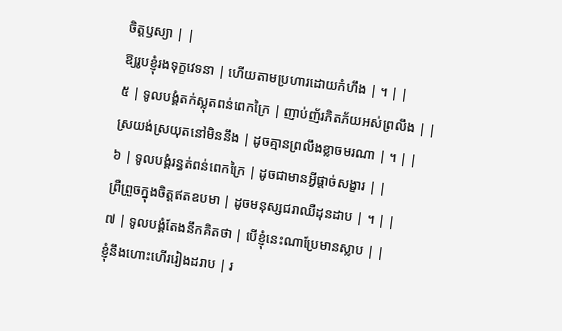ចិត្តឫស្យា | |
ឱ្យរូបខ្ញុំរងទុក្ខវេទនា | ហើយតាមប្រហារដោយកំហឹង | ។ | |
៥ | ទូលបង្គំតក់ស្លុតពន់ពេកក្រៃ | ញាប់ញ័រភិតភ័យអស់ព្រលឹង | |
ស្រយង់ស្រយុតនៅមិននឹង | ដូចគ្មានព្រលឹងខ្លាចមរណា | ។ | |
៦ | ទូលបង្គំរន្ធត់ពន់ពេកក្រៃ | ដូចជាមានអ្វីផ្តាច់សង្ខារ | |
ព្រឺព្រួចក្នុងចិត្តឥតឧបមា | ដូចមនុស្សជរាឈឺដុនដាប | ។ | |
៧ | ទូលបង្គំតែងនឹកគិតថា | បើខ្ញុំនេះណាប្រែមានស្លាប | |
ខ្ញុំនឹងហោះហើររៀងដរាប | រ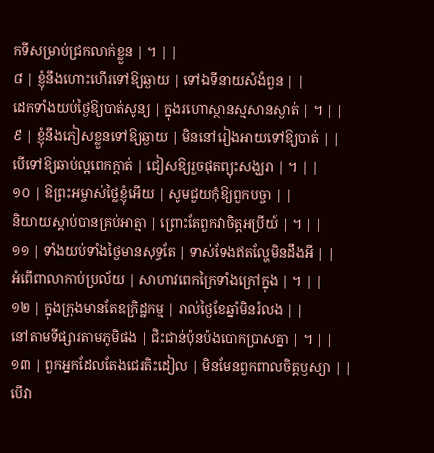កទីសម្រាប់ជ្រកលាក់ខ្លួន | ។ | |
៨ | ខ្ញុំនឹងហោះហើរទៅឱ្យឆ្ងាយ | ទៅឯទីនាយសំងំពួន | |
ដេកទាំងយប់ថ្ងៃឱ្យបាត់សូន្យ | ក្នុងរហោស្ថានស្មសានស្ងាត់ | ។ | |
៩ | ខ្ញុំនឹងភៀសខ្លួនទៅឱ្យឆ្ងាយ | មិននៅរៀងអាយទៅឱ្យបាត់ | |
បើទៅឱ្យឆាប់ល្អពេកក្តាត់ | ជៀសឱ្យរួចផុតព្យុះសង្ឃរា | ។ | |
១០ | ឱព្រះអម្ចាស់ថ្លៃខ្ញុំអើយ | សូមជួយកុំឱ្យពួកបច្ចា | |
និយាយស្តាប់បានគ្រប់អាត្មា | ព្រោះតែពួកវាចិត្តអប្រីយ៍ | ។ | |
១១ | ទាំងយប់ទាំងថ្ងៃមានសុទ្ធតែ | ទាស់ទែងឥតល្ហែមិនដឹងអី | |
អំពើពាលាកាប់ប្រល័យ | សាហាវពេកក្រៃទាំងក្រៅក្នុង | ។ | |
១២ | ក្នុងក្រុងមានតែឧក្រិដ្ឋកម្ម | រាល់ថ្ងៃខែឆ្នាំមិនរំលង | |
នៅតាមទីផ្សារតាមភូមិផង | ជិះជាន់ប៉ុនប៉ងបោកប្រាសគ្នា | ។ | |
១៣ | ពួកអ្នកដែលតែងជេរតិះដៀល | មិនមែនពួកពាលចិត្តឫស្យា | |
បើវា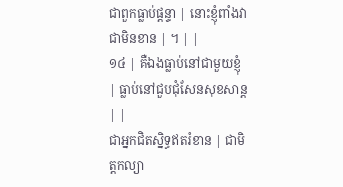ជាពួកធ្លាប់ផ្តន្ទា | នោះខ្ញុំពាំងវាជាមិនខាន | ។ | |
១៤ | គឺឯងធ្លាប់នៅជាមួយខ្ញុំ | ធ្លាប់នៅជួបជុំសែនសុខសាន្ត | |
ជាអ្នកជិតស្និទ្ធឥតរំខាន | ជាមិត្តកល្យា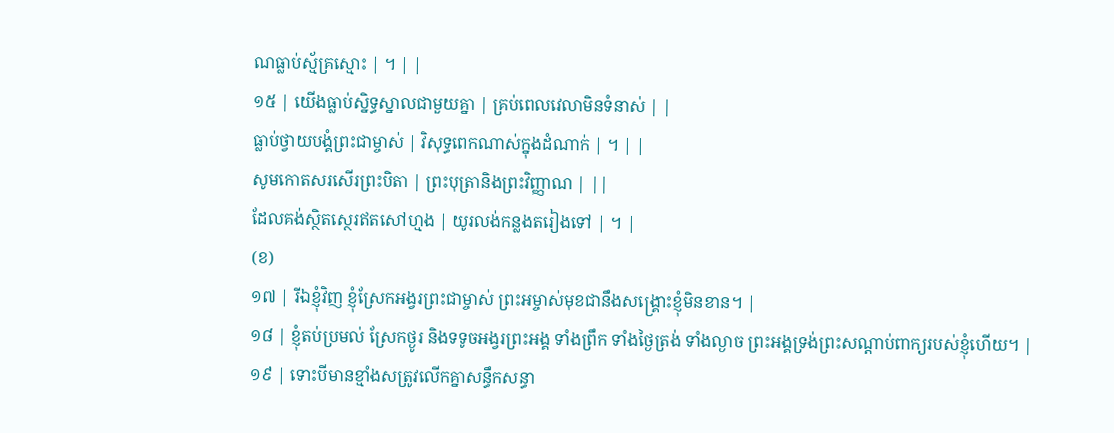ណធ្លាប់ស្ម័គ្រស្មោះ | ។ | |
១៥ | យើងធ្លាប់ស្និទ្ធស្នាលជាមួយគ្នា | គ្រប់ពេលវេលាមិនទំនាស់ | |
ធ្លាប់ថ្វាយបង្គំព្រះជាម្ចាស់ | វិសុទ្ធពេកណាស់ក្នុងដំណាក់ | ។ | |
សូមកោតសរសើរព្រះបិតា | ព្រះបុត្រានិងព្រះវិញ្ញាណ | ||
ដែលគង់ស្ថិតស្ថេរឥតសៅហ្មង | យូរលង់កន្លងតរៀងទៅ | ។ |
(ខ)
១៧ | រីឯខ្ញុំវិញ ខ្ញុំស្រែកអង្វរព្រះជាម្ចាស់ ព្រះអម្ចាស់មុខជានឹងសង្គ្រោះខ្ញុំមិនខាន។ |
១៨ | ខ្ញុំតប់ប្រមល់ ស្រែកថ្ងូរ និងទទូចអង្វរព្រះអង្គ ទាំងព្រឹក ទាំងថ្ងៃត្រង់ ទាំងល្ងាច ព្រះអង្គទ្រង់ព្រះសណ្តាប់ពាក្យរបស់ខ្ញុំហើយ។ |
១៩ | ទោះបីមានខ្មាំងសត្រូវលើកគ្នាសន្ធឹកសន្ធា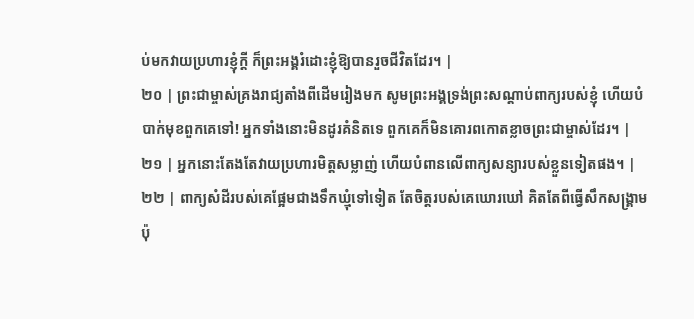ប់មកវាយប្រហារខ្ញុំក្តី ក៏ព្រះអង្គរំដោះខ្ញុំឱ្យបានរួចជីវិតដែរ។ |
២០ | ព្រះជាម្ចាស់គ្រងរាជ្យតាំងពីដើមរៀងមក សូមព្រះអង្គទ្រង់ព្រះសណ្តាប់ពាក្យរបស់ខ្ញុំ ហើយបំបាក់មុខពួកគេទៅ! អ្នកទាំងនោះមិនដូរគំនិតទេ ពួកគេក៏មិនគោរពកោតខ្លាចព្រះជាម្ចាស់ដែរ។ |
២១ | អ្នកនោះតែងតែវាយប្រហារមិត្តសម្លាញ់ ហើយបំពានលើពាក្យសន្យារបស់ខ្លួនទៀតផង។ |
២២ | ពាក្យសំដីរបស់គេផ្អែមជាងទឹកឃ្មុំទៅទៀត តែចិត្តរបស់គេឃោរឃៅ គិតតែពីធ្វើសឹកសង្គ្រាមប៉ុ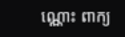ណ្ណោះ ពាក្យ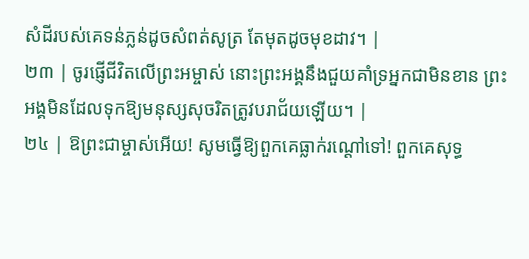សំដីរបស់គេទន់ភ្លន់ដូចសំពត់សូត្រ តែមុតដូចមុខដាវ។ |
២៣ | ចូរផ្ញើជីវិតលើព្រះអម្ចាស់ នោះព្រះអង្គនឹងជួយគាំទ្រអ្នកជាមិនខាន ព្រះអង្គមិនដែលទុកឱ្យមនុស្សសុចរិតត្រូវបរាជ័យឡើយ។ |
២៤ | ឱព្រះជាម្ចាស់អើយ! សូមធ្វើឱ្យពួកគេធ្លាក់រណ្តៅទៅ! ពួកគេសុទ្ធ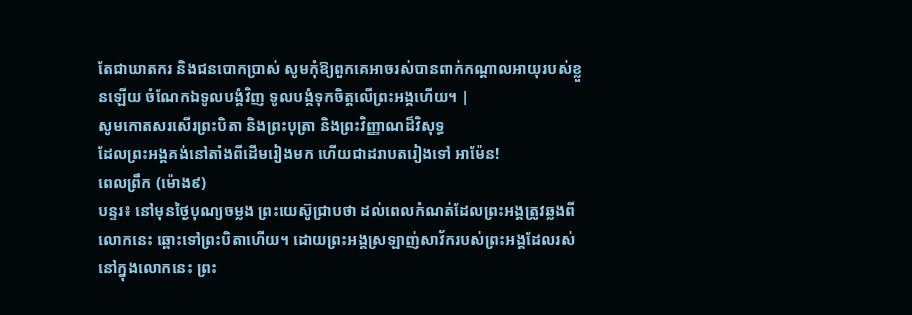តែជាឃាតករ និងជនបោកប្រាស់ សូមកុំឱ្យពួកគេអាចរស់បានពាក់កណ្តាលអាយុរបស់ខ្លួនឡើយ ចំណែកឯទូលបង្គំវិញ ទូលបង្គំទុកចិត្តលើព្រះអង្គហើយ។ |
សូមកោតសរសើរព្រះបិតា និងព្រះបុត្រា និងព្រះវិញ្ញាណដ៏វិសុទ្ធ
ដែលព្រះអង្គគង់នៅតាំងពីដើមរៀងមក ហើយជាដរាបតរៀងទៅ អាម៉ែន!
ពេលព្រឹក (ម៉ោង៩)
បន្ទរ៖ នៅមុនថ្ងៃបុណ្យចម្លង ព្រះយេស៊ូជ្រាបថា ដល់ពេលកំណត់ដែលព្រះអង្គត្រូវឆ្លងពីលោកនេះ ឆ្ពោះទៅព្រះបិតាហើយ។ ដោយព្រះអង្គស្រឡាញ់សាវ័ករបស់ព្រះអង្គដែលរស់នៅក្នុងលោកនេះ ព្រះ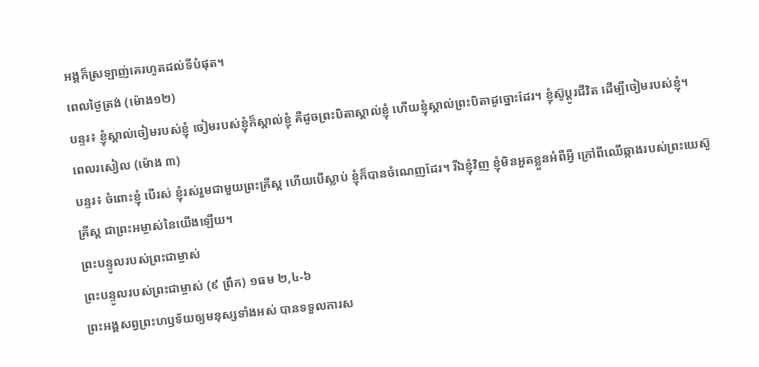អង្គក៏ស្រឡាញ់គេរហូតដល់ទីបំផុត។
ពេលថ្ងៃត្រង់ (ម៉ោង១២)
បន្ទរ៖ ខ្ញុំស្គាល់ចៀមរបស់ខ្ញុំ ចៀមរបស់ខ្ញុំក៏ស្គាល់ខ្ញុំ គឺដូចព្រះបិតាស្គាល់ខ្ញុំ ហើយខ្ញុំស្គាល់ព្រះបិតាដូច្នោះដែរ។ ខ្ញុំស៊ូប្ដូរជីវិត ដើម្បីចៀមរបស់ខ្ញុំ។
ពេលរសៀល (ម៉ោង ៣)
បន្ទរ៖ ចំពោះខ្ញុំ បើរស់ ខ្ញុំរស់រួមជាមួយព្រះគ្រីស្ត ហើយបើស្លាប់ ខ្ញុំក៏បានចំណេញដែរ។ រីឯខ្ញុំវិញ ខ្ញុំមិនអួតខ្លួនអំពីអ្វី ក្រៅពីឈើឆ្កាងរបស់ព្រះយេស៊ូគ្រីស្ត ជាព្រះអម្ចាស់នៃយើងឡើយ។
ព្រះបន្ទូលរបស់ព្រះជាម្ចាស់
ព្រះបន្ទូលរបស់ព្រះជាម្ចាស់ (៩ ព្រឹក) ១ធម ២,៤-៦
ព្រះអង្គសព្វព្រះហឫទ័យឲ្យមនុស្សទាំងអស់ បានទទួលការស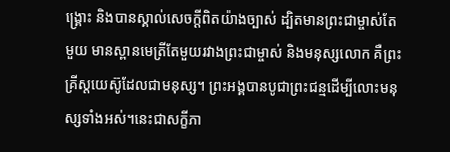ង្គ្រោះ និងបានស្គាល់សេចក្ដីពិតយ៉ាងច្បាស់ ដ្បិតមានព្រះជាម្ចាស់តែមួយ មានស្ពានមេត្រីតែមួយរវាងព្រះជាម្ចាស់ និងមនុស្សលោក គឺព្រះគ្រីស្តយេស៊ូដែលជាមនុស្ស។ ព្រះអង្គបានបូជាព្រះជន្មដើម្បីលោះមនុស្សទាំងអស់។នេះជាសក្ខីភា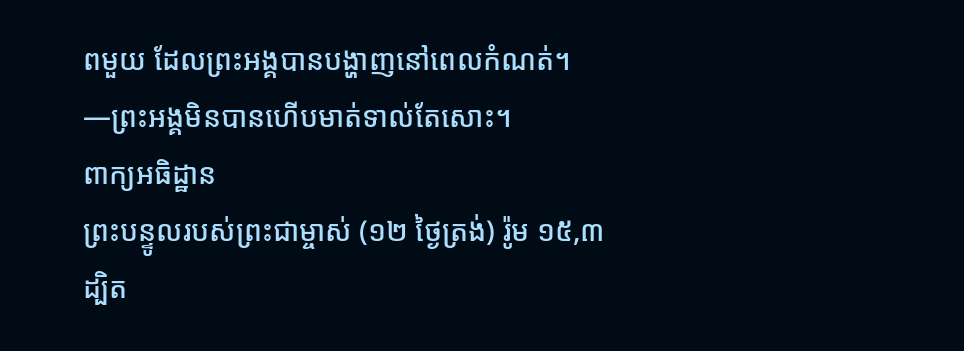ពមួយ ដែលព្រះអង្គបានបង្ហាញនៅពេលកំណត់។
—ព្រះអង្គមិនបានហើបមាត់ទាល់តែសោះ។
ពាក្យអធិដ្ឋាន
ព្រះបន្ទូលរបស់ព្រះជាម្ចាស់ (១២ ថ្ងៃត្រង់) រ៉ូម ១៥,៣
ដ្បិត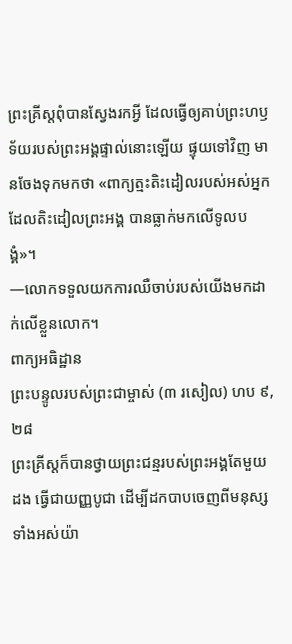ព្រះគ្រីស្ដពុំបានស្វែងរកអ្វី ដែលធ្វើឲ្យគាប់ព្រះហឫទ័យរបស់ព្រះអង្គផ្ទាល់នោះឡើយ ផ្ទុយទៅវិញ មានចែងទុកមកថា «ពាក្យត្មះតិះដៀលរបស់អស់អ្នកដែលតិះដៀលព្រះអង្គ បានធ្លាក់មកលើទូលបង្គំ»។
—លោកទទួលយកការឈឺចាប់របស់យើងមកដាក់លើខ្លួនលោក។
ពាក្យអធិដ្ឋាន
ព្រះបន្ទូលរបស់ព្រះជាម្ចាស់ (៣ រសៀល) ហប ៩,២៨
ព្រះគ្រីស្តក៏បានថ្វាយព្រះជន្មរបស់ព្រះអង្គតែមួយដង ធ្វើជាយញ្ញបូជា ដើម្បីដកបាបចេញពីមនុស្សទាំងអស់យ៉ា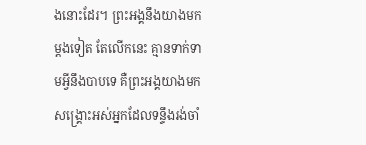ងនោះដែរ។ ព្រះអង្គនឹងយាងមកម្ដងទៀត តែលើកនេះ គ្មានទាក់ទាមអ្វីនឹងបាបទេ គឺព្រះអង្គយាងមកសង្គ្រោះអស់អ្នកដែលទន្ទឹងរង់ចាំ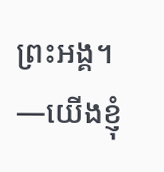ព្រះអង្គ។
—យើងខ្ញុំ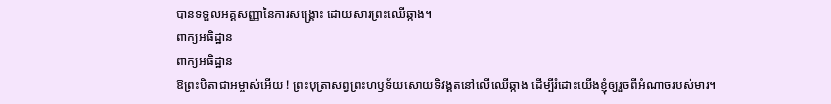បានទទួលអគ្គសញ្ញានៃការសង្រ្គោះ ដោយសារព្រះឈើឆ្កាង។
ពាក្យអធិដ្ឋាន
ពាក្យអធិដ្ឋាន
ឱព្រះបិតាជាអម្ចាស់អើយ ! ព្រះបុត្រាសព្វព្រះហឫទ័យសោយទិវង្គតនៅលើឈើឆ្កាង ដើម្បីរំដោះយើងខ្ញុំឲ្យរួចពីអំណាចរបស់មារ។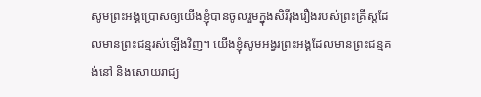សូមព្រះអង្គប្រោសឲ្យយើងខ្ញុំបានចូលរួមក្នុងសិរីរុងរឿងរបស់ព្រះគ្រីស្តដែលមានព្រះជន្មរស់ឡើងវិញ។ យើងខ្ញុំសូមអង្វរព្រះអង្គដែលមានព្រះជន្មគង់នៅ និងសោយរាជ្យ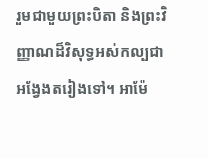រួមជាមួយព្រះបិតា និងព្រះវិញ្ញាណដ៏វិសុទ្ធអស់កល្បជាអង្វែងតរៀងទៅ។ អាម៉ែ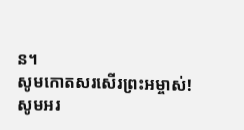ន។
សូមកោតសរសើរព្រះអម្ចាស់!
សូមអរ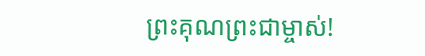ព្រះគុណព្រះជាម្ចាស់!